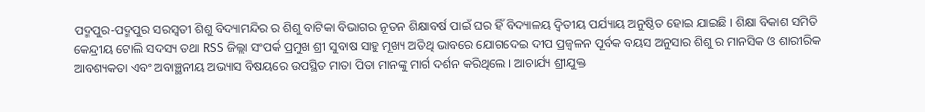ପଦ୍ମପୁର-ପଦ୍ମପୁର ସରସ୍ୱତୀ ଶିଶୁ ବିଦ୍ୟାମନ୍ଦିର ର ଶିଶୁ ବାଟିକା ବିଭାଗର ନୂତନ ଶିକ୍ଷାବର୍ଷ ପାଇଁ ଘର ହିଁ ବିଦ୍ୟାଳୟ ଦ୍ଵିତୀୟ ପର୍ଯ୍ୟାୟ ଅନୁଷ୍ଠିତ ହୋଇ ଯାଇଛି । ଶିକ୍ଷା ବିକାଶ ସମିତି କେନ୍ଦ୍ରୀୟ ଟୋଲି ସଦସ୍ୟ ତଥା RSS ଜିଲ୍ଲା ସଂପର୍କ ପ୍ରମୁଖ ଶ୍ରୀ ସୁବାଷ ସାହୁ ମୂଖ୍ୟ ଅତିଥି ଭାବରେ ଯୋଗଦେଇ ଦୀପ ପ୍ରଜ୍ୱଳନ ପୂର୍ବକ ବୟସ ଅନୁସାର ଶିଶୁ ର ମାନସିକ ଓ ଶାରୀରିକ ଆବଶ୍ୟକତା ଏବଂ ଅବାଞ୍ଛନୀୟ ଅଭ୍ୟାସ ବିଷୟରେ ଉପସ୍ଥିତ ମାତା ପିତା ମାନଙ୍କୁ ମାର୍ଗ ଦର୍ଶନ କରିଥିଲେ । ଆଚାର୍ଯ୍ୟ ଶ୍ରୀଯୁକ୍ତ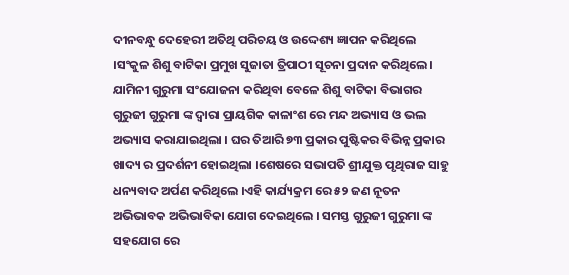ଦୀନବନ୍ଧୁ ଦେହେରୀ ଅତିଥି ପରିଚୟ ଓ ଉଦ୍ଦେଶ୍ୟ ଜ୍ଞାପନ କରିଥିଲେ ।ସଂକୁଳ ଶିଶୁ ବାଟିକା ପ୍ରମୁଖ ସୁଜାତା ତ୍ରିପାଠୀ ସୂଚନା ପ୍ରଦାନ କରିଥିଲେ। ଯାମିନୀ ଗୁରୁମା ସଂଯୋଜନା କରିଥିବା ବେଳେ ଶିଶୁ ବାଟିକା ବିଭାଗର ଗୁରୁଜୀ ଗୁରୁମା ଙ୍କ ଦ୍ୱାରା ପ୍ରାୟଗିକ କାଳାଂଶ ରେ ମନ୍ଦ ଅଭ୍ୟାସ ଓ ଭଲ ଅଭ୍ୟାସ କରାଯାଇଥିଲା । ଘର ତିଆରି ୭୩ ପ୍ରକାର ପୁଷ୍ଟିକର ବିଭିନ୍ନ ପ୍ରକାର ଖାଦ୍ୟ ର ପ୍ରଦର୍ଶନୀ ହୋଇଥିଲା ।ଶେଷରେ ସଭାପତି ଶ୍ରୀଯୁକ୍ତ ପୃଥିରାଜ ସାହୁ ଧନ୍ୟବାଦ ଅର୍ପଣ କରିଥିଲେ ।ଏହି କାର୍ଯ୍ୟକ୍ରମ ରେ ୫୨ ଜଣ ନୂତନ ଅଭିଭାବକ ଅଭିଭାବିକା ଯୋଗ ଦେଇଥିଲେ । ସମସ୍ତ ଗୁରୁଜୀ ଗୁରୁମା ଙ୍କ ସହଯୋଗ ରେ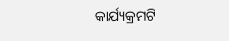କାର୍ଯ୍ୟକ୍ରମଟି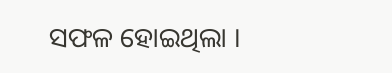ସଫଳ ହୋଇଥିଲା ।